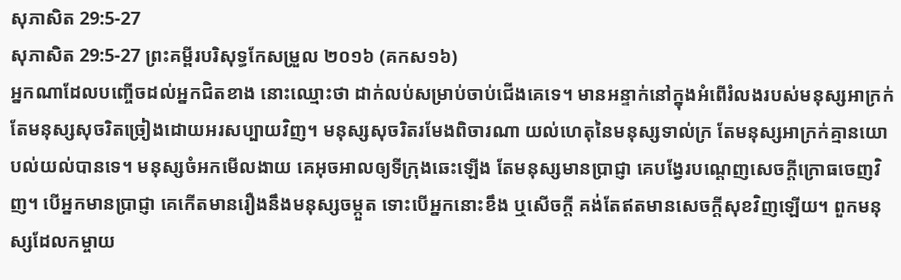សុភាសិត 29:5-27
សុភាសិត 29:5-27 ព្រះគម្ពីរបរិសុទ្ធកែសម្រួល ២០១៦ (គកស១៦)
អ្នកណាដែលបញ្ចើចដល់អ្នកជិតខាង នោះឈ្មោះថា ដាក់លប់សម្រាប់ចាប់ជើងគេទេ។ មានអន្ទាក់នៅក្នុងអំពើរំលងរបស់មនុស្សអាក្រក់ តែមនុស្សសុចរិតច្រៀងដោយអរសប្បាយវិញ។ មនុស្សសុចរិតរមែងពិចារណា យល់ហេតុនៃមនុស្សទាល់ក្រ តែមនុស្សអាក្រក់គ្មានយោបល់យល់បានទេ។ មនុស្សចំអកមើលងាយ គេអុចអាលឲ្យទីក្រុងឆេះឡើង តែមនុស្សមានប្រាជ្ញា គេបង្វែរបណ្តេញសេចក្ដីក្រោធចេញវិញ។ បើអ្នកមានប្រាជ្ញា គេកើតមានរឿងនឹងមនុស្សចម្កួត ទោះបើអ្នកនោះខឹង ឬសើចក្តី គង់តែឥតមានសេចក្ដីសុខវិញឡើយ។ ពួកមនុស្សដែលកម្ចាយ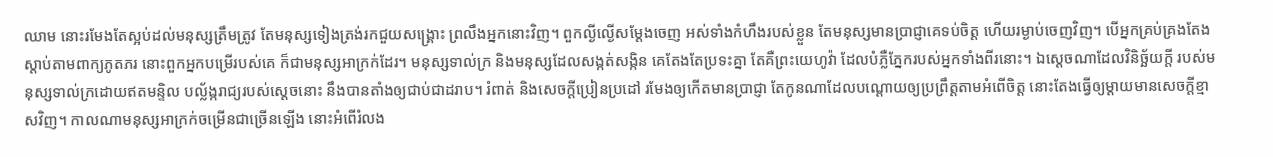ឈាម នោះរមែងតែស្អប់ដល់មនុស្សត្រឹមត្រូវ តែមនុស្សទៀងត្រង់រកជួយសង្គ្រោះ ព្រលឹងអ្នកនោះវិញ។ ពួកល្ងីល្ងើសម្ដែងចេញ អស់ទាំងកំហឹងរបស់ខ្លួន តែមនុស្សមានប្រាជ្ញាគេទប់ចិត្ត ហើយរម្ងាប់ចេញវិញ។ បើអ្នកគ្រប់គ្រងតែងស្តាប់តាមពាក្យភូតភរ នោះពួកអ្នកបម្រើរបស់គេ ក៏ជាមនុស្សអាក្រក់ដែរ។ មនុស្សទាល់ក្រ និងមនុស្សដែលសង្កត់សង្កិន គេតែងតែប្រទះគ្នា តែគឺព្រះយេហូវ៉ា ដែលបំភ្លឺភ្នែករបស់អ្នកទាំងពីរនោះ។ ឯស្តេចណាដែលវិនិច្ឆ័យក្តី របស់មនុស្សទាល់ក្រដោយឥតមន្ទិល បល្ល័ង្ករាជ្យរបស់ស្តេចនោះ នឹងបានតាំងឲ្យជាប់ជាដរាប។ រំពាត់ និងសេចក្ដីប្រៀនប្រដៅ រមែងឲ្យកើតមានប្រាជ្ញា តែកូនណាដែលបណ្តោយឲ្យប្រព្រឹត្តតាមអំពើចិត្ត នោះតែងធ្វើឲ្យម្តាយមានសេចក្ដីខ្មាសវិញ។ កាលណាមនុស្សអាក្រក់ចម្រើនជាច្រើនឡើង នោះអំពើរំលង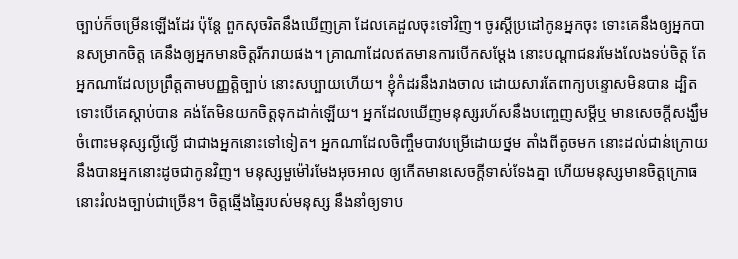ច្បាប់ក៏ចម្រើនឡើងដែរ ប៉ុន្តែ ពួកសុចរិតនឹងឃើញគ្រា ដែលគេដួលចុះទៅវិញ។ ចូរស្តីប្រដៅកូនអ្នកចុះ ទោះគេនឹងឲ្យអ្នកបានសម្រាកចិត្ត គេនឹងឲ្យអ្នកមានចិត្តរីករាយផង។ គ្រាណាដែលឥតមានការបើកសម្ដែង នោះបណ្ដាជនរមែងលែងទប់ចិត្ត តែអ្នកណាដែលប្រព្រឹត្តតាមបញ្ញត្តិច្បាប់ នោះសប្បាយហើយ។ ខ្ញុំកំដរនឹងរាងចាល ដោយសារតែពាក្យបន្ទោសមិនបាន ដ្បិតទោះបើគេស្តាប់បាន គង់តែមិនយកចិត្តទុកដាក់ឡើយ។ អ្នកដែលឃើញមនុស្សរហ័សនឹងបញ្ចេញសម្ដីឬ មានសេចក្ដីសង្ឃឹម ចំពោះមនុស្សល្ងីល្ងើ ជាជាងអ្នកនោះទៅទៀត។ អ្នកណាដែលចិញ្ចឹមបាវបម្រើដោយថ្នម តាំងពីតូចមក នោះដល់ជាន់ក្រោយ នឹងបានអ្នកនោះដូចជាកូនវិញ។ មនុស្សមួម៉ៅរមែងអុចអាល ឲ្យកើតមានសេចក្ដីទាស់ទែងគ្នា ហើយមនុស្សមានចិត្តក្រោធ នោះរំលងច្បាប់ជាច្រើន។ ចិត្តឆ្មើងឆ្មៃរបស់មនុស្ស នឹងនាំឲ្យទាប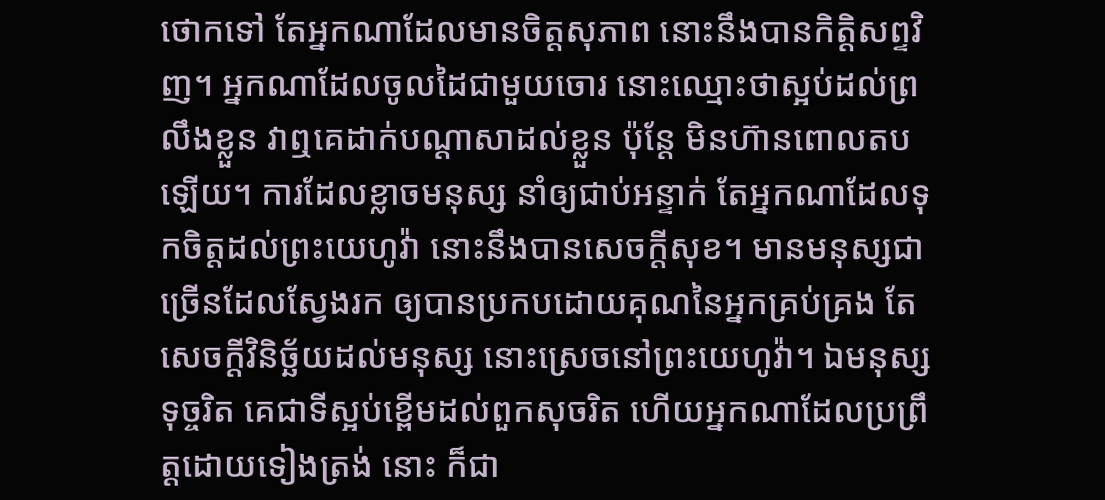ថោកទៅ តែអ្នកណាដែលមានចិត្តសុភាព នោះនឹងបានកិត្តិសព្ទវិញ។ អ្នកណាដែលចូលដៃជាមួយចោរ នោះឈ្មោះថាស្អប់ដល់ព្រលឹងខ្លួន វាឮគេដាក់បណ្ដាសាដល់ខ្លួន ប៉ុន្តែ មិនហ៊ានពោលតបឡើយ។ ការដែលខ្លាចមនុស្ស នាំឲ្យជាប់អន្ទាក់ តែអ្នកណាដែលទុកចិត្តដល់ព្រះយេហូវ៉ា នោះនឹងបានសេចក្ដីសុខ។ មានមនុស្សជាច្រើនដែលស្វែងរក ឲ្យបានប្រកបដោយគុណនៃអ្នកគ្រប់គ្រង តែសេចក្ដីវិនិច្ឆ័យដល់មនុស្ស នោះស្រេចនៅព្រះយេហូវ៉ា។ ឯមនុស្សទុច្ចរិត គេជាទីស្អប់ខ្ពើមដល់ពួកសុចរិត ហើយអ្នកណាដែលប្រព្រឹត្តដោយទៀងត្រង់ នោះ ក៏ជា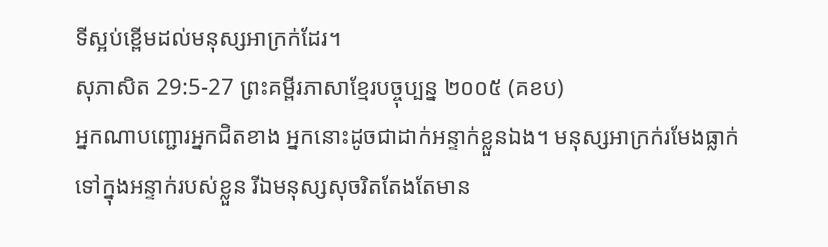ទីស្អប់ខ្ពើមដល់មនុស្សអាក្រក់ដែរ។
សុភាសិត 29:5-27 ព្រះគម្ពីរភាសាខ្មែរបច្ចុប្បន្ន ២០០៥ (គខប)
អ្នកណាបញ្ជោរអ្នកជិតខាង អ្នកនោះដូចជាដាក់អន្ទាក់ខ្លួនឯង។ មនុស្សអាក្រក់រមែងធ្លាក់ទៅក្នុងអន្ទាក់របស់ខ្លួន រីឯមនុស្សសុចរិតតែងតែមាន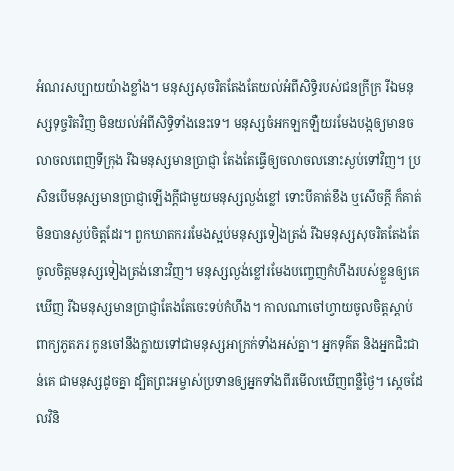អំណរសប្បាយយ៉ាងខ្លាំង។ មនុស្សសុចរិតតែងតែយល់អំពីសិទ្ធិរបស់ជនក្រីក្រ រីឯមនុស្សទុច្ចរិតវិញ មិនយល់អំពីសិទ្ធិទាំងនេះទេ។ មនុស្សចំអកឡកឡឺយរមែងបង្កឲ្យមានចលាចលពេញទីក្រុង រីឯមនុស្សមានប្រាជ្ញា តែងតែធ្វើឲ្យចលាចលនោះស្ងប់ទៅវិញ។ ប្រសិនបើមនុស្សមានប្រាជ្ញាឡើងក្ដីជាមួយមនុស្សល្ងង់ខ្លៅ ទោះបីគាត់ខឹង ឬសើចក្ដី ក៏គាត់មិនបានស្ងប់ចិត្តដែរ។ ពួកឃាតកររមែងស្អប់មនុស្សទៀងត្រង់ រីឯមនុស្សសុចរិតតែងតែចូលចិត្តមនុស្សទៀងត្រង់នោះវិញ។ មនុស្សល្ងង់ខ្លៅរមែងបញ្ចេញកំហឹងរបស់ខ្លួនឲ្យគេឃើញ រីឯមនុស្សមានប្រាជ្ញាតែងតែចេះទប់កំហឹង។ កាលណាចៅហ្វាយចូលចិត្តស្ដាប់ពាក្យភូតភរ កូនចៅនឹងក្លាយទៅជាមនុស្សអាក្រក់ទាំងអស់គ្នា។ អ្នកទុគ៌ត និងអ្នកជិះជាន់គេ ជាមនុស្សដូចគ្នា ដ្បិតព្រះអម្ចាស់ប្រទានឲ្យអ្នកទាំងពីរមើលឃើញពន្លឺថ្ងៃ។ ស្ដេចដែលវិនិ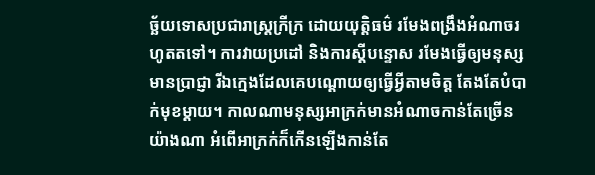ច្ឆ័យទោសប្រជារាស្ត្រក្រីក្រ ដោយយុត្តិធម៌ រមែងពង្រឹងអំណាចរហូតតទៅ។ ការវាយប្រដៅ និងការស្ដីបន្ទោស រមែងធ្វើឲ្យមនុស្សមានប្រាជ្ញា រីឯក្មេងដែលគេបណ្ដោយឲ្យធ្វើអ្វីតាមចិត្ត តែងតែបំបាក់មុខម្ដាយ។ កាលណាមនុស្សអាក្រក់មានអំណាចកាន់តែច្រើនយ៉ាងណា អំពើអាក្រក់ក៏កើនឡើងកាន់តែ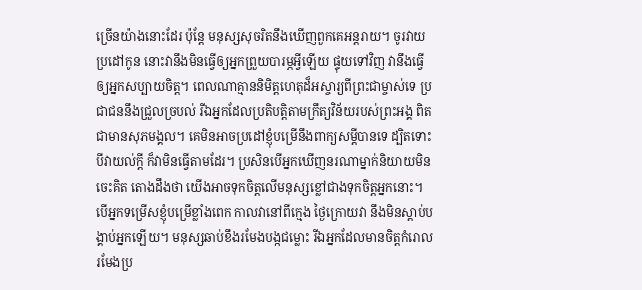ច្រើនយ៉ាងនោះដែរ ប៉ុន្តែ មនុស្សសុចរិតនឹងឃើញពួកគេអន្តរាយ។ ចូរវាយប្រដៅកូន នោះវានឹងមិនធ្វើឲ្យអ្នកព្រួយបារម្ភអ្វីឡើយ ផ្ទុយទៅវិញ វានឹងធ្វើឲ្យអ្នកសប្បាយចិត្ត។ ពេលណាគ្មាននិមិត្តហេតុដ៏អស្ចារ្យពីព្រះជាម្ចាស់ទេ ប្រជាជននឹងជ្រួលច្របល់ រីឯអ្នកដែលប្រតិបត្តិតាមក្រឹត្យវិន័យរបស់ព្រះអង្គ ពិតជាមានសុភមង្គល។ គេមិនអាចប្រដៅខ្ញុំបម្រើនឹងពាក្យសម្ដីបានទេ ដ្បិតទោះបីវាយល់ក្ដី ក៏វាមិនធ្វើតាមដែរ។ ប្រសិនបើអ្នកឃើញនរណាម្នាក់និយាយមិនចេះគិត តោងដឹងថា យើងអាចទុកចិត្តលើមនុស្សខ្លៅជាងទុកចិត្តអ្នកនោះ។ បើអ្នកទម្រើសខ្ញុំបម្រើខ្លាំងពេក កាលវានៅពីក្មេង ថ្ងៃក្រោយវា នឹងមិនស្ដាប់បង្គាប់អ្នកឡើយ។ មនុស្សឆាប់ខឹងរមែងបង្កជម្លោះ រីឯអ្នកដែលមានចិត្តកំរោល រមែងប្រ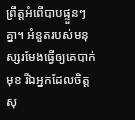ព្រឹត្តអំពើបាបផ្ទួនៗគ្នា។ អំនួតរបស់មនុស្សរមែងធ្វើឲ្យគេបាក់មុខ រីឯអ្នកដែលចិត្តសុ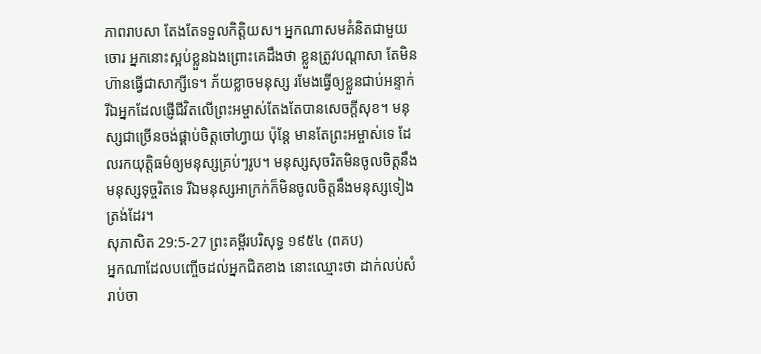ភាពរាបសា តែងតែទទួលកិត្តិយស។ អ្នកណាសមគំនិតជាមួយចោរ អ្នកនោះស្អប់ខ្លួនឯងព្រោះគេដឹងថា ខ្លួនត្រូវបណ្ដាសា តែមិនហ៊ានធ្វើជាសាក្សីទេ។ ភ័យខ្លាចមនុស្ស រមែងធ្វើឲ្យខ្លួនជាប់អន្ទាក់ រីឯអ្នកដែលផ្ញើជីវិតលើព្រះអម្ចាស់តែងតែបានសេចក្ដីសុខ។ មនុស្សជាច្រើនចង់ផ្គាប់ចិត្តចៅហ្វាយ ប៉ុន្តែ មានតែព្រះអម្ចាស់ទេ ដែលរកយុត្តិធម៌ឲ្យមនុស្សគ្រប់ៗរូប។ មនុស្សសុចរិតមិនចូលចិត្តនឹងមនុស្សទុច្ចរិតទេ រីឯមនុស្សអាក្រក់ក៏មិនចូលចិត្តនឹងមនុស្សទៀងត្រង់ដែរ។
សុភាសិត 29:5-27 ព្រះគម្ពីរបរិសុទ្ធ ១៩៥៤ (ពគប)
អ្នកណាដែលបញ្ចើចដល់អ្នកជិតខាង នោះឈ្មោះថា ដាក់លប់សំរាប់ចា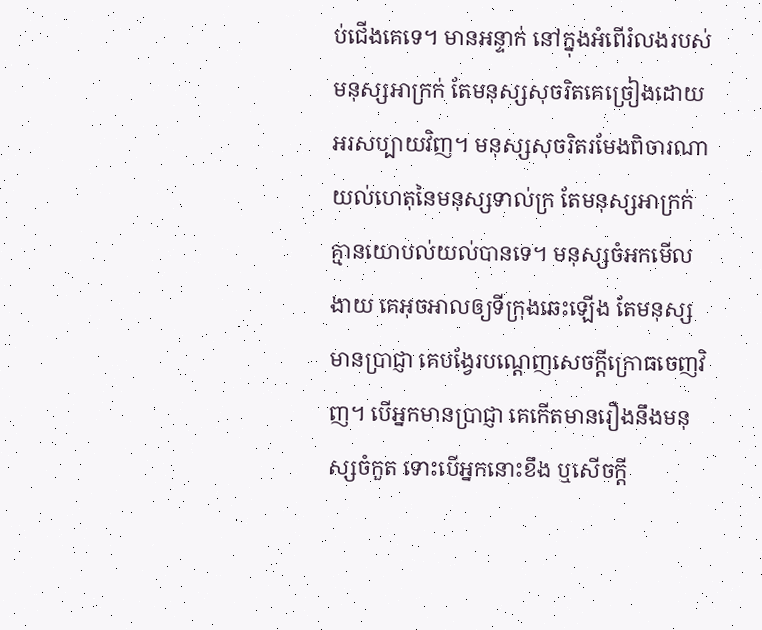ប់ជើងគេទេ។ មានអន្ទាក់ នៅក្នុងអំពើរំលងរបស់មនុស្សអាក្រក់ តែមនុស្សសុចរិតគេច្រៀងដោយអរសប្បាយវិញ។ មនុស្សសុចរិតរមែងពិចារណាយល់ហេតុនៃមនុស្សទាល់ក្រ តែមនុស្សអាក្រក់គ្មានយោបល់យល់បានទេ។ មនុស្សចំអកមើលងាយ គេអុចអាលឲ្យទីក្រុងឆេះឡើង តែមនុស្សមានប្រាជ្ញា គេបង្វែរបណ្តេញសេចក្ដីក្រោធចេញវិញ។ បើអ្នកមានប្រាជ្ញា គេកើតមានរឿងនឹងមនុស្សចំកួត ទោះបើអ្នកនោះខឹង ឬសើចក្តី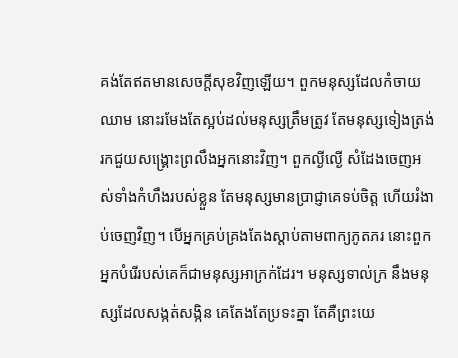គង់តែឥតមានសេចក្ដីសុខវិញឡើយ។ ពួកមនុស្សដែលកំចាយឈាម នោះរមែងតែស្អប់ដល់មនុស្សត្រឹមត្រូវ តែមនុស្សទៀងត្រង់រកជួយសង្គ្រោះព្រលឹងអ្នកនោះវិញ។ ពួកល្ងីល្ងើ សំដែងចេញអស់ទាំងកំហឹងរបស់ខ្លួន តែមនុស្សមានប្រាជ្ញាគេទប់ចិត្ត ហើយរំងាប់ចេញវិញ។ បើអ្នកគ្រប់គ្រងតែងស្តាប់តាមពាក្យភូតភរ នោះពួកអ្នកបំរើរបស់គេក៏ជាមនុស្សអាក្រក់ដែរ។ មនុស្សទាល់ក្រ នឹងមនុស្សដែលសង្កត់សង្កិន គេតែងតែប្រទះគ្នា តែគឺព្រះយេ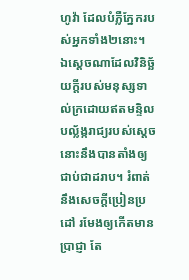ហូវ៉ា ដែលបំភ្លឺភ្នែករបស់អ្នកទាំង២នោះ។ ឯស្តេចណាដែលវិនិច្ឆ័យក្តីរបស់មនុស្សទាល់ក្រដោយឥតមន្ទិល បល្ល័ង្ករាជ្យរបស់ស្តេចនោះនឹងបានតាំងឲ្យជាប់ជាដរាប។ រំពាត់ នឹងសេចក្ដីប្រៀនប្រដៅ រមែងឲ្យកើតមានប្រាជ្ញា តែ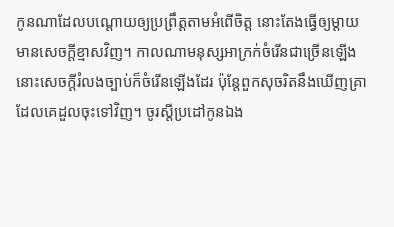កូនណាដែលបណ្តោយឲ្យប្រព្រឹត្តតាមអំពើចិត្ត នោះតែងធ្វើឲ្យម្តាយមានសេចក្ដីខ្មាសវិញ។ កាលណាមនុស្សអាក្រក់ចំរើនជាច្រើនឡើង នោះសេចក្ដីរំលងច្បាប់ក៏ចំរើនឡើងដែរ ប៉ុន្តែពួកសុចរិតនឹងឃើញគ្រាដែលគេដួលចុះទៅវិញ។ ចូរស្តីប្រដៅកូនឯង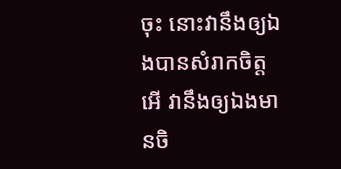ចុះ នោះវានឹងឲ្យឯងបានសំរាកចិត្ត អើ វានឹងឲ្យឯងមានចិ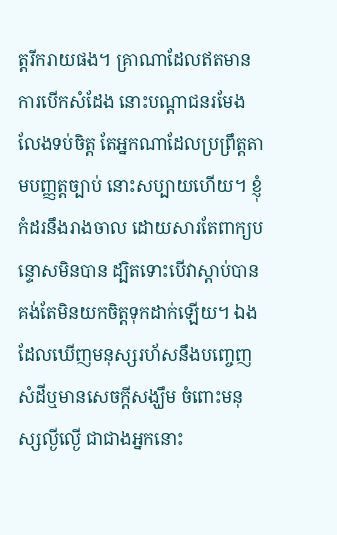ត្តរីករាយផង។ គ្រាណាដែលឥតមានការបើកសំដែង នោះបណ្តាជនរមែងលែងទប់ចិត្ត តែអ្នកណាដែលប្រព្រឹត្តតាមបញ្ញត្តច្បាប់ នោះសប្បាយហើយ។ ខ្ញុំកំដរនឹងរាងចាល ដោយសារតែពាក្យបន្ទោសមិនបាន ដ្បិតទោះបើវាស្តាប់បាន គង់តែមិនយកចិត្តទុកដាក់ឡើយ។ ឯងដែលឃើញមនុស្សរហ័សនឹងបញ្ចេញសំដីឬមានសេចក្ដីសង្ឃឹម ចំពោះមនុស្សល្ងីល្ងើ ជាជាងអ្នកនោះ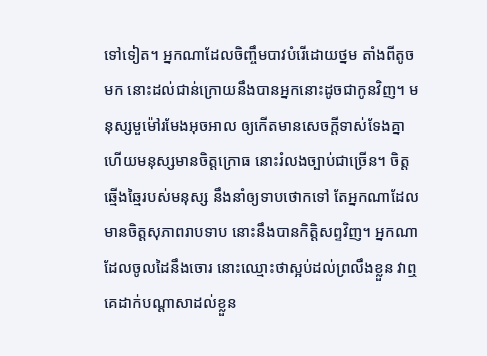ទៅទៀត។ អ្នកណាដែលចិញ្ចឹមបាវបំរើដោយថ្នម តាំងពីតូចមក នោះដល់ជាន់ក្រោយនឹងបានអ្នកនោះដូចជាកូនវិញ។ មនុស្សមួម៉ៅរមែងអុចអាល ឲ្យកើតមានសេចក្ដីទាស់ទែងគ្នា ហើយមនុស្សមានចិត្តក្រោធ នោះរំលងច្បាប់ជាច្រើន។ ចិត្តឆ្មើងឆ្មៃរបស់មនុស្ស នឹងនាំឲ្យទាបថោកទៅ តែអ្នកណាដែលមានចិត្តសុភាពរាបទាប នោះនឹងបានកិត្តិសព្ទវិញ។ អ្នកណាដែលចូលដៃនឹងចោរ នោះឈ្មោះថាស្អប់ដល់ព្រលឹងខ្លួន វាឮគេដាក់បណ្តាសាដល់ខ្លួន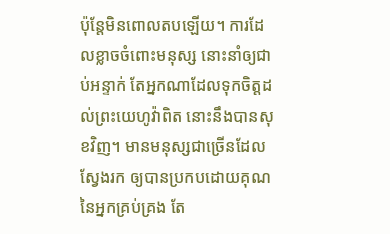ប៉ុន្តែមិនពោលតបឡើយ។ ការដែលខ្លាចចំពោះមនុស្ស នោះនាំឲ្យជាប់អន្ទាក់ តែអ្នកណាដែលទុកចិត្តដល់ព្រះយេហូវ៉ាពិត នោះនឹងបានសុខវិញ។ មានមនុស្សជាច្រើនដែលស្វែងរក ឲ្យបានប្រកបដោយគុណនៃអ្នកគ្រប់គ្រង តែ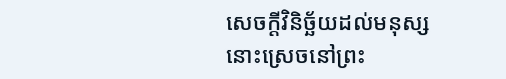សេចក្ដីវិនិច្ឆ័យដល់មនុស្សនោះស្រេចនៅព្រះ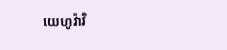យេហូវ៉ាវិ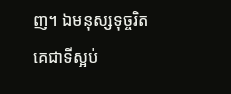ញ។ ឯមនុស្សទុច្ចរិត គេជាទីស្អប់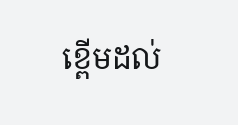ខ្ពើមដល់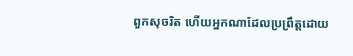ពួកសុចរិត ហើយអ្នកណាដែលប្រព្រឹត្តដោយ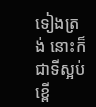ទៀងត្រង់ នោះក៏ជាទីស្អប់ខ្ពើ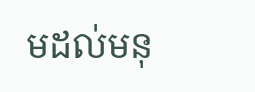មដល់មនុ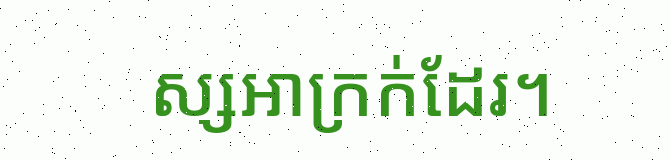ស្សអាក្រក់ដែរ។